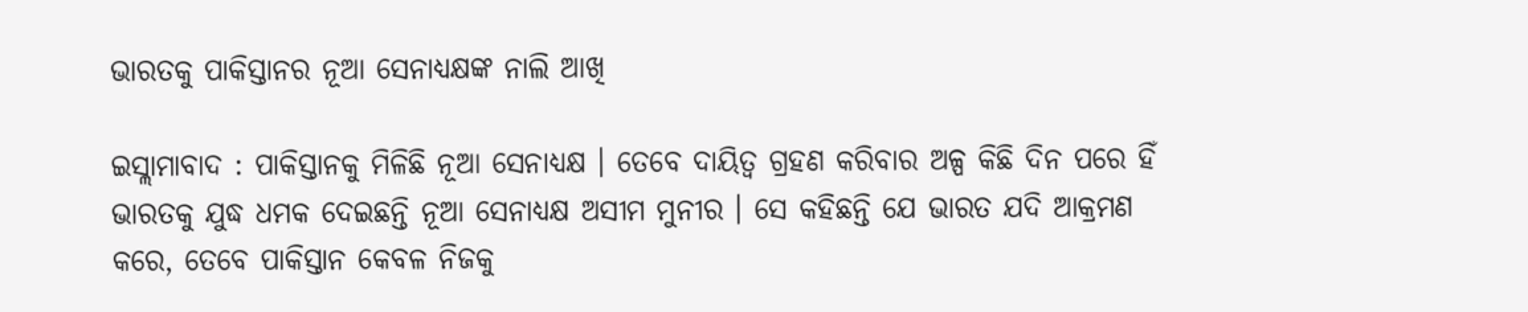ଭାରତକୁ ପାକିସ୍ତାନର ନୂଆ ସେନାଧ୍ୟକ୍ଷଙ୍କ ନାଲି ଆଖି

ଇସ୍ଲାମାବାଦ : ପାକିସ୍ତାନକୁ ମିଳିଛି ନୂଆ ସେନାଧ୍ୟକ୍ଷ । ତେବେ ଦାୟିତ୍ବ ଗ୍ରହଣ କରିବାର ଅଳ୍ପ କିଛି ଦିନ ପରେ ହିଁ ଭାରତକୁ ଯୁଦ୍ଧ ଧମକ ଦେଇଛନ୍ତି ନୂଆ ସେନାଧ୍ୟକ୍ଷ ଅସୀମ ମୁନୀର । ସେ କହିଛନ୍ତି ଯେ ଭାରତ ଯଦି ଆକ୍ରମଣ କରେ, ତେବେ ପାକିସ୍ତାନ କେବଳ ନିଜକୁ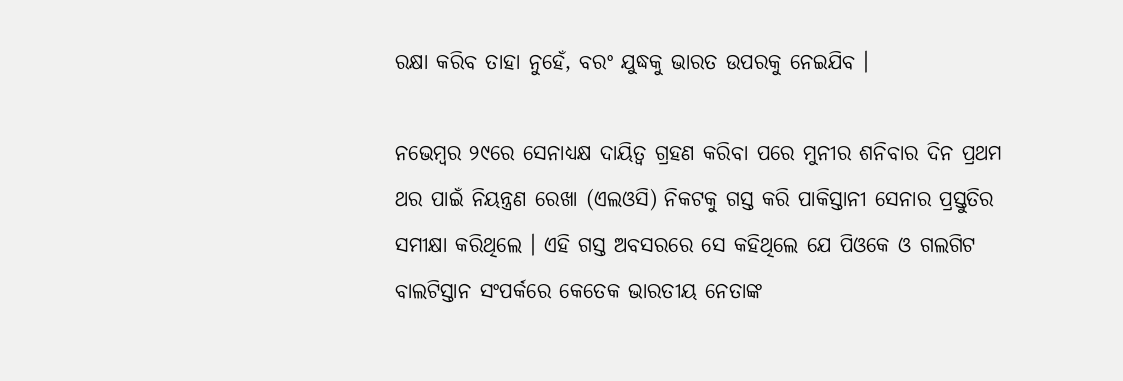ରକ୍ଷା କରିବ ତାହା ନୁହେଁ, ବରଂ ଯୁଦ୍ଧକୁ ଭାରତ ଉପରକୁ ନେଇଯିବ ।

ନଭେମ୍ବର ୨୯ରେ ସେନାଧ୍ୟକ୍ଷ ଦାୟିତ୍ବ ଗ୍ରହଣ କରିବା ପରେ ମୁନୀର ଶନିବାର ଦିନ ପ୍ରଥମ ଥର ପାଇଁ ନିୟନ୍ତ୍ରଣ ରେଖା (ଏଲଓସି) ନିକଟକୁ ଗସ୍ତ କରି ପାକିସ୍ତାନୀ ସେନାର ପ୍ରସ୍ତୁତିର ସମୀକ୍ଷା କରିଥିଲେ । ଏହି ଗସ୍ତ ଅବସରରେ ସେ କହିଥିଲେ ଯେ ପିଓକେ ଓ ଗଲଗିଟ ବାଲଟିସ୍ତାନ ସଂପର୍କରେ କେତେକ ଭାରତୀୟ ନେତାଙ୍କ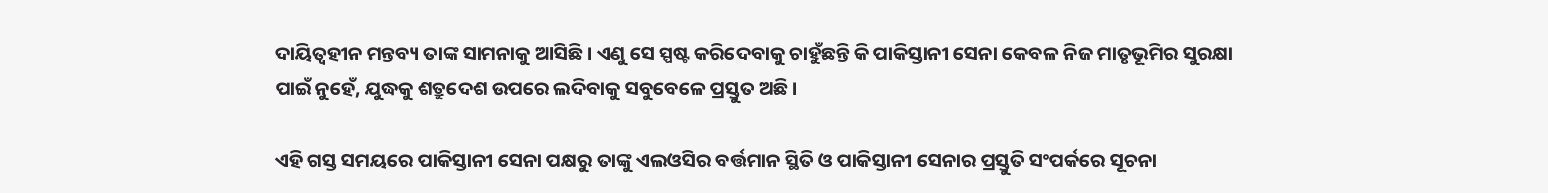ଦାୟିତ୍ବହୀନ ମନ୍ତବ୍ୟ ତାଙ୍କ ସାମନାକୁ ଆସିଛି । ଏଣୁ ସେ ସ୍ପଷ୍ଟ କରିଦେବାକୁ ଚାହୁଁଛନ୍ତି କି ପାକିସ୍ତାନୀ ସେନା କେବଳ ନିଜ ମାତୃଭୂମିର ସୁରକ୍ଷା ପାଇଁ ନୁହେଁ, ଯୁଦ୍ଧକୁ ଶତ୍ରୁଦେଶ ଉପରେ ଲଦିବାକୁ ସବୁବେଳେ ପ୍ରସ୍ତୁତ ଅଛି ।

ଏହି ଗସ୍ତ ସମୟରେ ପାକିସ୍ତାନୀ ସେନା ପକ୍ଷରୁ ତାଙ୍କୁ ଏଲଓସିର ବର୍ତ୍ତମାନ ସ୍ଥିତି ଓ ପାକିସ୍ତାନୀ ସେନାର ପ୍ରସ୍ତୁତି ସଂପର୍କରେ ସୂଚନା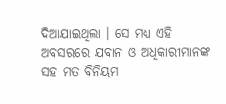ଦିଆଯାଇଥିଲା । ସେ ମଧ୍ୟ ଏହି ଅବସରରେ ଯବାନ ଓ ଅଧିକାରୀମାନଙ୍କ ସହ ମତ ବିନିୟମ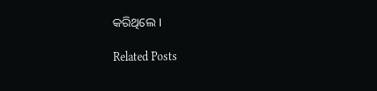କରିଥିଲେ ।

Related Posts